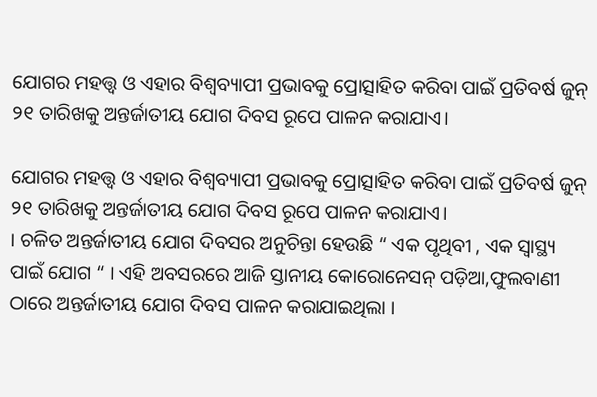ଯୋଗର ମହତ୍ତ୍ୱ ଓ ଏହାର ବିଶ୍ୱବ୍ୟାପୀ ପ୍ରଭାବକୁ ପ୍ରୋତ୍ସାହିତ କରିବା ପାଇଁ ପ୍ରତିବର୍ଷ ଜୁନ୍ ୨୧ ତାରିଖକୁ ଅନ୍ତର୍ଜାତୀୟ ଯୋଗ ଦିବସ ରୂପେ ପାଳନ କରାଯାଏ।

ଯୋଗର ମହତ୍ତ୍ୱ ଓ ଏହାର ବିଶ୍ୱବ୍ୟାପୀ ପ୍ରଭାବକୁ ପ୍ରୋତ୍ସାହିତ କରିବା ପାଇଁ ପ୍ରତିବର୍ଷ ଜୁନ୍ ୨୧ ତାରିଖକୁ ଅନ୍ତର୍ଜାତୀୟ ଯୋଗ ଦିବସ ରୂପେ ପାଳନ କରାଯାଏ।
। ଚଳିତ ଅନ୍ତର୍ଜାତୀୟ ଯୋଗ ଦିବସର ଅନୁଚିନ୍ତା ହେଉଛି “ ଏକ ପୃଥିବୀ , ଏକ ସ୍ୱାସ୍ଥ୍ୟ ପାଇଁ ଯୋଗ “ । ଏହି ଅବସରରେ ଆଜି ସ୍ତାନୀୟ କୋରୋନେସନ୍ ପଡ଼ିଆ,ଫୁଲବାଣୀ ଠାରେ ଅନ୍ତର୍ଜାତୀୟ ଯୋଗ ଦିବସ ପାଳନ କରାଯାଇଥିଲା ।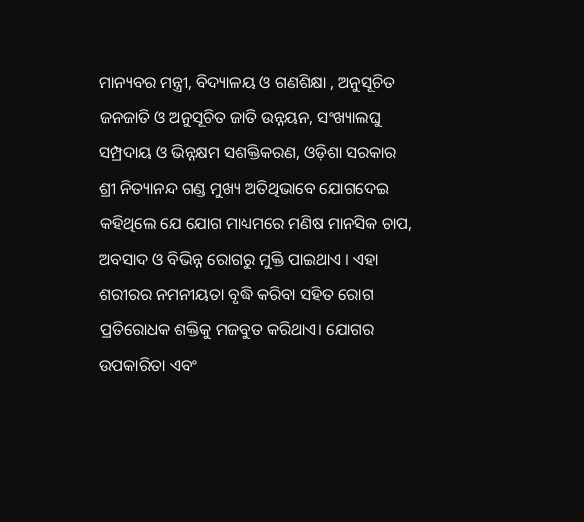ମାନ୍ୟବର ମନ୍ତ୍ରୀ, ବିଦ୍ୟାଳୟ ଓ ଗଣଶିକ୍ଷା , ଅନୁସୂଚିତ ଜନଜାତି ଓ ଅନୁସୂଚିତ ଜାତି ଉନ୍ନୟନ, ସଂଖ୍ୟାଲଘୁ ସମ୍ପ୍ରଦାୟ ଓ ଭିନ୍ନକ୍ଷମ ସଶକ୍ତିକରଣ, ଓଡ଼ିଶା ସରକାର ଶ୍ରୀ ନିତ୍ୟାନନ୍ଦ ଗଣ୍ଡ ମୁଖ୍ୟ ଅତିଥିଭାବେ ଯୋଗଦେଇ କହିଥିଲେ ଯେ ଯୋଗ ମାଧ୍ୟମରେ ମଣିଷ ମାନସିକ ଚାପ, ଅବସାଦ ଓ ବିଭିନ୍ନ ରୋଗରୁ ମୁକ୍ତି ପାଇଥାଏ । ଏହା ଶରୀରର ନମନୀୟତା ବୃଦ୍ଧି କରିବା ସହିତ ରୋଗ ପ୍ରତିରୋଧକ ଶକ୍ତିକୁ ମଜବୁତ କରିଥାଏ। ଯୋଗର ଉପକାରିତା ଏବଂ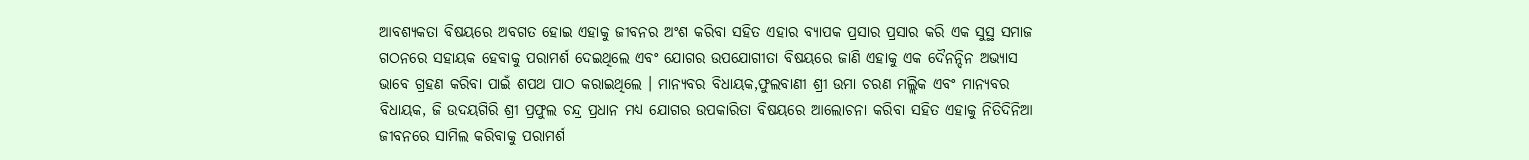ଆବଶ୍ୟକତା ବିଷୟରେ ଅବଗତ ହୋଇ ଏହାକୁ ଜୀବନର ଅଂଶ କରିବା ସହିତ ଏହାର ବ୍ୟାପକ ପ୍ରସାର ପ୍ରସାର କରି ଏକ ସୁସ୍ଥ ସମାଜ ଗଠନରେ ସହାୟକ ହେବାକୁ ପରାମର୍ଶ ଦେଇଥିଲେ ଏବଂ ଯୋଗର ଉପଯୋଗୀତା ବିଷୟରେ ଜାଣି ଏହାକୁ ଏକ ଦୈନନ୍ଦିନ ଅଭ୍ୟାସ ଭାବେ ଗ୍ରହଣ କରିବା ପାଇଁ ଶପଥ ପାଠ କରାଇଥିଲେ । ମାନ୍ୟବର ବିଧାୟକ,ଫୁଲବାଣୀ ଶ୍ରୀ ଉମା ଚରଣ ମଲ୍ଲିକ ଏବଂ ମାନ୍ୟବର ବିଧାୟକ, ଜି ଉଦୟଗିରି ଶ୍ରୀ ପ୍ରଫୁଲ ଚନ୍ଦ୍ର ପ୍ରଧାନ ମଧ୍ୟ ଯୋଗର ଉପକାରିତା ବିଷୟରେ ଆଲୋଚନା କରିବା ସହିତ ଏହାକୁ ନିତିଦିନିଆ ଜୀବନରେ ସାମିଲ କରିବାକୁ ପରାମର୍ଶ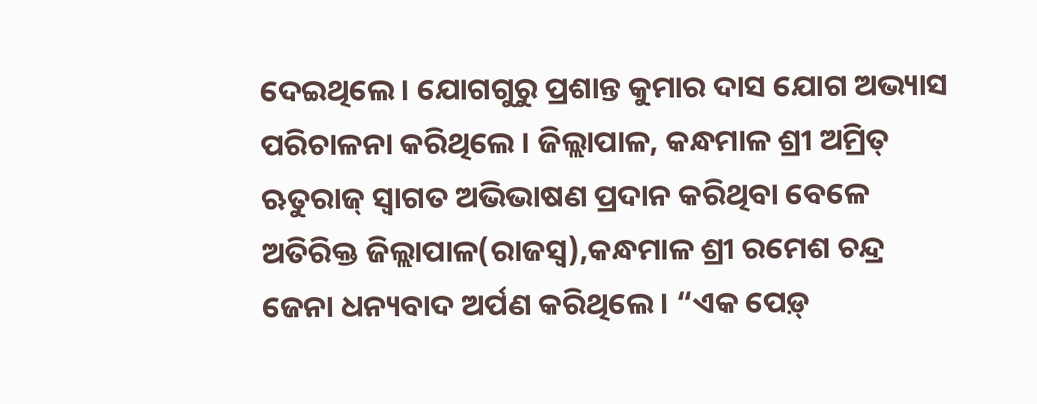ଦେଇଥିଲେ । ଯୋଗଗୁରୁ ପ୍ରଶାନ୍ତ କୁମାର ଦାସ ଯୋଗ ଅଭ୍ୟାସ ପରିଚାଳନା କରିଥିଲେ । ଜିଲ୍ଲାପାଳ, କନ୍ଧମାଳ ଶ୍ରୀ ଅମ୍ରିତ୍ ଋତୁରାଜ୍ ସ୍ବାଗତ ଅଭିଭାଷଣ ପ୍ରଦାନ କରିଥିବା ବେଳେ ଅତିରିକ୍ତ ଜିଲ୍ଲାପାଳ(ରାଜସ୍ବ),କନ୍ଧମାଳ ଶ୍ରୀ ରମେଶ ଚନ୍ଦ୍ର ଜେନା ଧନ୍ୟବାଦ ଅର୍ପଣ କରିଥିଲେ । “ଏକ ପେଡ଼୍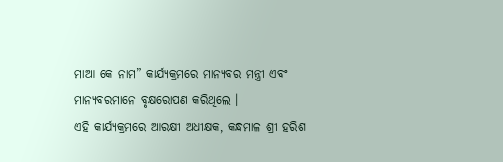ମାଆ କେ ନାମ” କାର୍ଯ୍ୟକ୍ରମରେ ମାନ୍ୟବର ମନ୍ତ୍ରୀ ଏବଂ ମାନ୍ୟବରମାନେ ବୃକ୍ଷରୋପଣ କରିଥିଲେ ।
ଏହି କାର୍ଯ୍ୟକ୍ରମରେ ଆରକ୍ଷୀ ଅଧୀକ୍ଷକ, କନ୍ଧମାଳ ଶ୍ରୀ ହରିଶ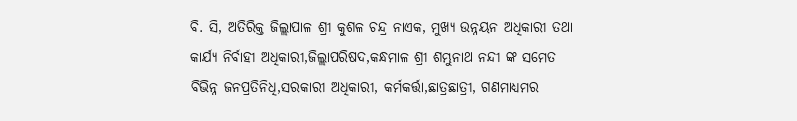ବି. ସି, ଅତିରିକ୍ତ ଜିଲ୍ଲାପାଳ ଶ୍ରୀ କୁଶଳ ଚନ୍ଦ୍ର ନାଏକ, ମୁଖ୍ୟ ଉନ୍ନୟନ ଅଧିକାରୀ ତଥା କାର୍ଯ୍ୟ ନିର୍ବାହୀ ଅଧିକାରୀ,ଜିଲ୍ଲାପରିଷଦ,କନ୍ଧମାଳ ଶ୍ରୀ ଶମ୍ଭୁନାଥ ନନ୍ଦୀ ଙ୍କ ସମେତ ବିଭିନ୍ନ ଜନପ୍ରତିନିଧି,ସରକାରୀ ଅଧିକାରୀ, କର୍ମକର୍ତ୍ତା,ଛାତ୍ରଛାତ୍ରୀ, ଗଣମାଧ୍ୟମର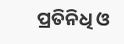ପ୍ରତିନିଧି ଓ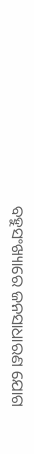ବହୁସଂଖ୍ୟାରେ ଜନସାଧାରଣ ଯୋଗ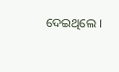ଦେଇଥିଲେ ।